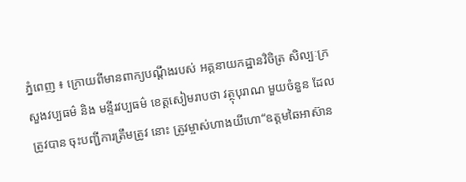ភ្នំពេញ ៖ ក្រោយពីមានពាក្យបណ្ដឹងរបស់ អគ្គនាយកដ្ឋានវិចិត្រ សិល្បៈក្រសួងវប្បធម៌ និង មន្ទីរវប្បធម៌ ខេត្ដសៀមរាបថា វត្ថុបុរាណ មួយចំនួន ដែលត្រូវបាន ចុះបញ្ជីការត្រឹមត្រូវ នោះ ត្រូវម្ចាស់ហាងយីហោ“ឧត្ដមឆៃអាស៊ាន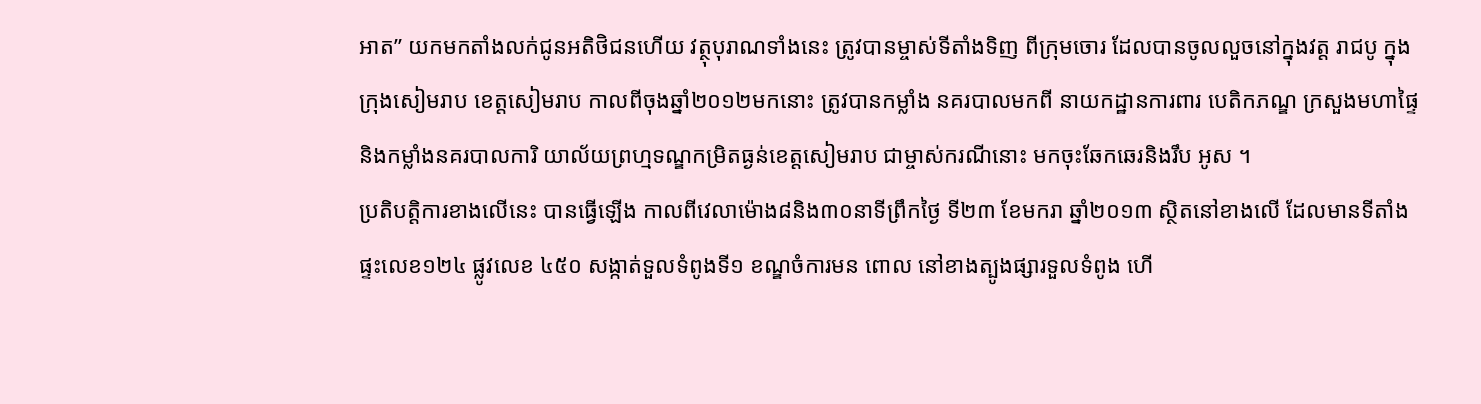អាត” យកមកតាំងលក់ជូនអតិថិជនហើយ វត្ថុបុរាណទាំងនេះ ត្រូវបានម្ចាស់ទីតាំងទិញ ពីក្រុមចោរ ដែលបានចូលលួចនៅក្នុងវត្ដ រាជបូ ក្នុងក្រុងសៀមរាប ខេត្ដសៀមរាប កាលពីចុងឆ្នាំ២០១២មកនោះ ត្រូវបានកម្លាំង នគរបាលមកពី នាយកដ្ឋានការពារ បេតិកភណ្ឌ ក្រសួងមហាផ្ទៃ និងកម្លាំងនគរបាលការិ យាល័យព្រហ្មទណ្ឌកម្រិតធ្ងន់ខេត្ដសៀមរាប ជាម្ចាស់ករណីនោះ មកចុះឆែកឆេរនិងរឹប អូស ។
ប្រតិបត្ដិការខាងលើនេះ បានធ្វើឡើង កាលពីវេលាម៉ោង៨និង៣០នាទីព្រឹកថ្ងៃ ទី២៣ ខែមករា ឆ្នាំ២០១៣ ស្ថិតនៅខាងលើ ដែលមានទីតាំងផ្ទះលេខ១២៤ ផ្លូវលេខ ៤៥០ សង្កាត់ទួលទំពូងទី១ ខណ្ឌចំការមន ពោល នៅខាងត្បូងផ្សារទួលទំពូង ហើ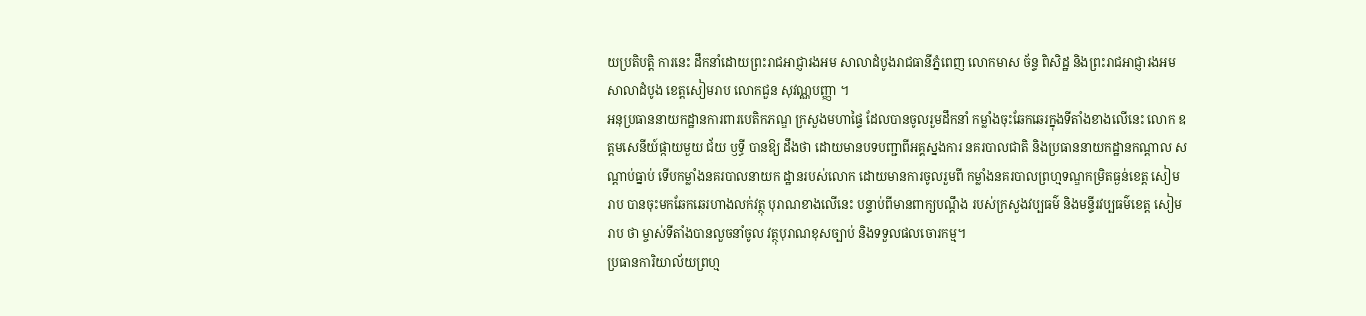យប្រតិបត្ដិ ការនេះ ដឹកនាំដោយព្រះរាជអាជ្ញារងអម សាលាដំបូងរាជធានីភ្នំពេញ លោកមាស ច័ន្ទ ពិសិដ្ឋ និងព្រះរាជអាជ្ញារងអមសាលាដំបូង ខេត្ដសៀមរាប លោកជួន សុវណ្ណបញ្ញា ។
អនុប្រធាននាយកដ្ឋានការពារបេតិកភណ្ឌ ក្រសួងមហាផ្ទៃ ដែលបានចូលរួមដឹកនាំ កម្លាំងចុះឆែកឆេរក្នុងទីតាំងខាងលើនេះ លោក ឧត្ដមសេនីយ៍ផ្កាយមួយ ជ័យ ឫទ្ធី បានឱ្យ ដឹងថា ដោយមានបទបញ្ជាពីអគ្គស្នងការ នគរបាលជាតិ និងប្រធាននាយកដ្ឋានកណ្ដាល សណ្ដាប់ធ្នាប់ ទើបកម្លាំងនគរបាលនាយក ដ្ឋានរបស់លោក ដោយមានការចូលរួមពី កម្លាំងនគរបាលព្រហ្មទណ្ឌកម្រិតធ្ងន់ខេត្ដ សៀមរាប បានចុះមកឆែកឆេរហាងលក់វត្ថុ បុរាណខាងលើនេះ បន្ទាប់ពីមានពាក្យបណ្ដឹង របស់ក្រសួងវប្បធម៌ និងមន្ទីរវប្បធម៌ខេត្ដ សៀមរាប ថា ម្ចាស់ទីតាំងបានលួចនាំចូល វត្ថុបុរាណខុសច្បាប់ និងទទួលផលចោរកម្ម។
ប្រធានការិយាល័យព្រហ្ម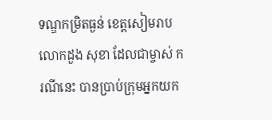ទណ្ឌកម្រិតធ្ងន់ ខេត្ដសៀមរាប លោកដួង សុខា ដែលជាម្ចាស់ ករណីនេះ បានប្រាប់ក្រុមអ្នកយក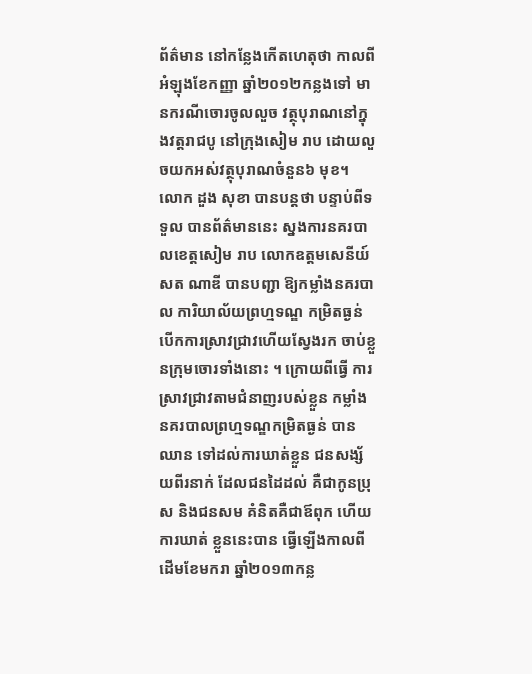ព័ត៌មាន នៅកន្លែងកើតហេតុថា កាលពីអំឡុងខែកញ្ញា ឆ្នាំ២០១២កន្លងទៅ មានករណីចោរចូលលួច វត្ថុបុរាណនៅក្នុងវត្ដរាជបូ នៅក្រុងសៀម រាប ដោយលួចយកអស់វត្ថុបុរាណចំនួន៦ មុខ។
លោក ដួង សុខា បានបន្ដថា បន្ទាប់ពីទទួល បានព័ត៌មាននេះ ស្នងការនគរបាលខេត្ដសៀម រាប លោកឧត្ដមសេនីយ៍ សត ណាឌី បានបញ្ជា ឱ្យកម្លាំងនគរបាល ការិយាល័យព្រហ្មទណ្ឌ កម្រិតធ្ងន់ បើកការស្រាវជ្រាវហើយស្វែងរក ចាប់ខ្លួនក្រុមចោរទាំងនោះ ។ ក្រោយពីធ្វើ ការស្រាវជ្រាវតាមជំនាញរបស់ខ្លួន កម្លាំង នគរបាលព្រហ្មទណ្ឌកម្រិតធ្ងន់ បានឈាន ទៅដល់ការឃាត់ខ្លួន ជនសង្ស័យពីរនាក់ ដែលជនដៃដល់ គឺជាកូនប្រុស និងជនសម គំនិតគឺជាឪពុក ហើយការឃាត់ ខ្លួននេះបាន ធ្វើឡើងកាលពីដើមខែមករា ឆ្នាំ២០១៣កន្ល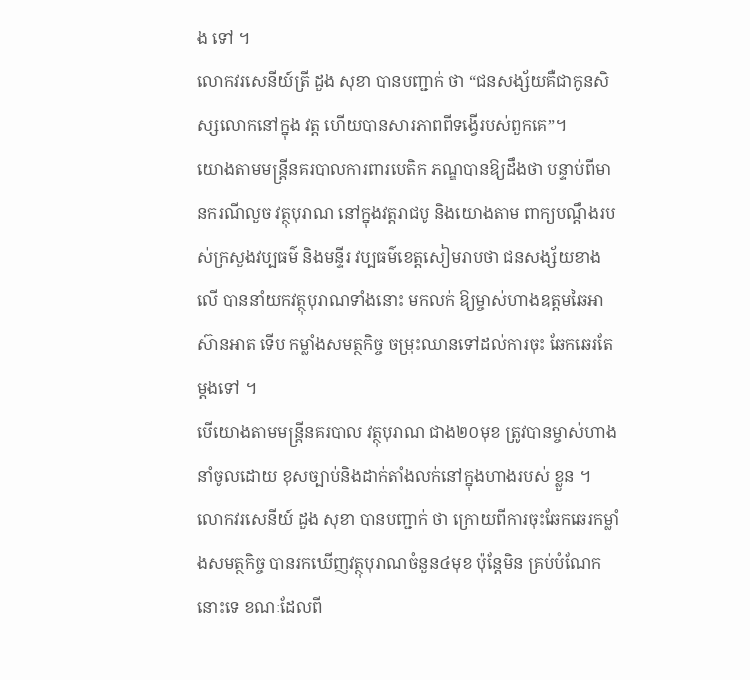ង ទៅ ។
លោកវរសេនីយ៍ត្រី ដួង សុខា បានបញ្ជាក់ ថា “ជនសង្ស័យគឺជាកូនសិស្សលោកនៅក្នុង វត្ដ ហើយបានសារភាពពីទង្វើរបស់ពួកគេ”។
យោងតាមមន្ដ្រីនគរបាលការពារបេតិក ភណ្ឌបានឱ្យដឹងថា បន្ទាប់ពីមានករណីលួច វត្ថុបុរាណ នៅក្នុងវត្ដរាជបូ និងយោងតាម ពាក្យបណ្ដឹងរបស់ក្រសួងវប្បធម៌ និងមន្ទីរ វប្បធម៌ខេត្ដសៀមរាបថា ជនសង្ស័យខាង លើ បាននាំយកវត្ថុបុរាណទាំងនោះ មកលក់ ឱ្យម្ចាស់ហាងឧត្ដមឆៃអាស៊ានអាត ទើប កម្លាំងសមត្ថកិច្ច ចម្រុះឈានទៅដល់ការចុះ ឆែកឆេរតែម្ដងទៅ ។
បើយោងតាមមន្ដ្រីនគរបាល វត្ថុបុរាណ ជាង២០មុខ ត្រូវបានម្ចាស់ហាងនាំចូលដោយ ខុសច្បាប់និងដាក់តាំងលក់នៅក្នុងហាងរបស់ ខ្លួន ។
លោកវរសេនីយ៍ ដួង សុខា បានបញ្ជាក់ ថា ក្រោយពីការចុះឆែកឆេរកម្លាំងសមត្ថកិច្ច បានរកឃើញវត្ថុបុរាណចំនួន៤មុខ ប៉ុន្ដែមិន គ្រប់បំណែកនោះទេ ខណៈដែលពី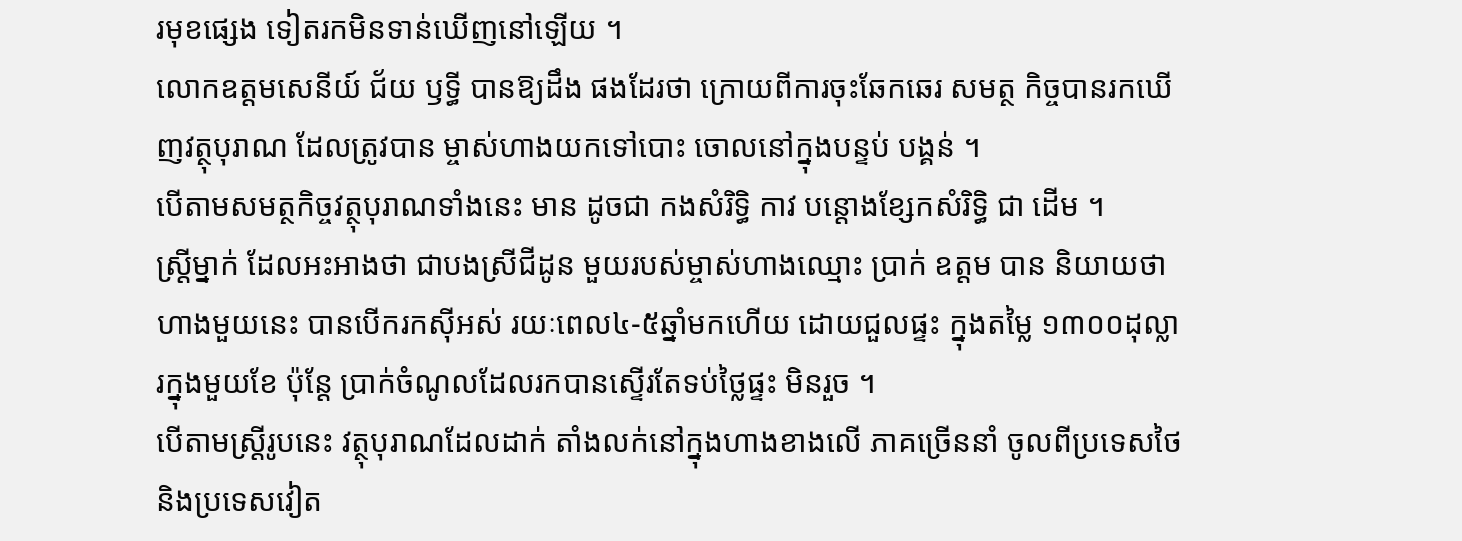រមុខផ្សេង ទៀតរកមិនទាន់ឃើញនៅឡើយ ។
លោកឧត្ដមសេនីយ៍ ជ័យ ឫទ្ធី បានឱ្យដឹង ផងដែរថា ក្រោយពីការចុះឆែកឆេរ សមត្ថ កិច្ចបានរកឃើញវត្ថុបុរាណ ដែលត្រូវបាន ម្ចាស់ហាងយកទៅបោះ ចោលនៅក្នុងបន្ទប់ បង្គន់ ។
បើតាមសមត្ថកិច្ចវត្ថុបុរាណទាំងនេះ មាន ដូចជា កងសំរិទ្ធិ កាវ បន្ដោងខ្សែកសំរិទ្ធិ ជា ដើម ។
ស្ដ្រីម្នាក់ ដែលអះអាងថា ជាបងស្រីជីដូន មួយរបស់ម្ចាស់ហាងឈ្មោះ ប្រាក់ ឧត្ដម បាន និយាយថា ហាងមួយនេះ បានបើករកស៊ីអស់ រយៈពេល៤-៥ឆ្នាំមកហើយ ដោយជួលផ្ទះ ក្នុងតម្លៃ ១៣០០ដុល្លារក្នុងមួយខែ ប៉ុន្ដែ ប្រាក់ចំណូលដែលរកបានស្ទើរតែទប់ថ្លៃផ្ទះ មិនរួច ។
បើតាមស្ដ្រីរូបនេះ វត្ថុបុរាណដែលដាក់ តាំងលក់នៅក្នុងហាងខាងលើ ភាគច្រើននាំ ចូលពីប្រទេសថៃ និងប្រទេសវៀត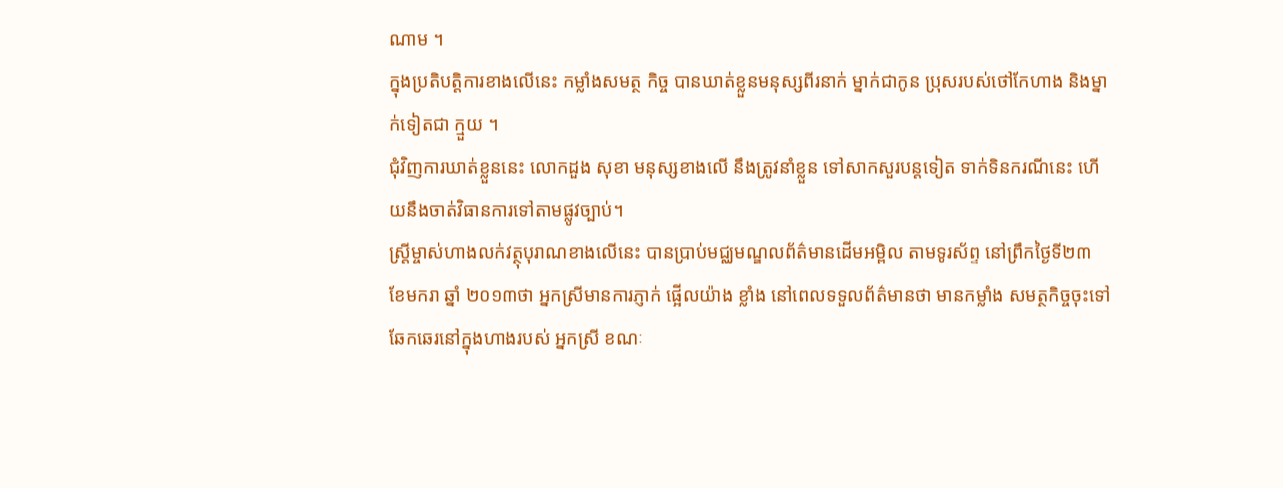ណាម ។
ក្នុងប្រតិបត្ដិការខាងលើនេះ កម្លាំងសមត្ថ កិច្ច បានឃាត់ខ្លួនមនុស្សពីរនាក់ ម្នាក់ជាកូន ប្រុសរបស់ថៅកែហាង និងម្នាក់ទៀតជា ក្មួយ ។
ជុំវិញការឃាត់ខ្លួននេះ លោកដួង សុខា មនុស្សខាងលើ នឹងត្រូវនាំខ្លួន ទៅសាកសួរបន្ដទៀត ទាក់ទិនករណីនេះ ហើយនឹងចាត់វិធានការទៅតាមផ្លូវច្បាប់។
ស្ដ្រីម្ចាស់ហាងលក់វត្ថុបុរាណខាងលើនេះ បានប្រាប់មជ្ឈមណ្ឌលព័ត៌មានដើមអម្ពិល តាមទូរស័ព្ទ នៅព្រឹកថ្ងៃទី២៣ ខែមករា ឆ្នាំ ២០១៣ថា អ្នកស្រីមានការភ្ញាក់ ផ្អើលយ៉ាង ខ្លាំង នៅពេលទទួលព័ត៌មានថា មានកម្លាំង សមត្ថកិច្ចចុះទៅឆែកឆេរនៅក្នុងហាងរបស់ អ្នកស្រី ខណៈ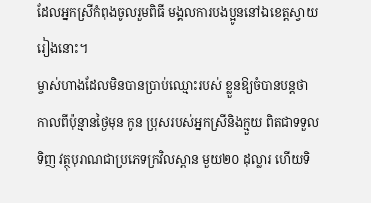ដែលអ្នកស្រីកំពុងចូលរួមពិធី មង្គលការបងប្អូននៅឯខេត្ដស្វាយរៀងនោះ។
ម្ចាស់ហាងដែលមិនបានប្រាប់ឈ្មោះរបស់ ខ្លួនឱ្យចំបានបន្ដថា កាលពីប៉ុន្មានថ្ងៃមុន កូន ប្រុសរបស់អ្នកស្រីនិងក្មួយ ពិតជាទទួលទិញ វត្ថុបុរាណជាប្រភេទក្រវិលស្ពាន មួយ២០ ដុល្លារ ហើយទិ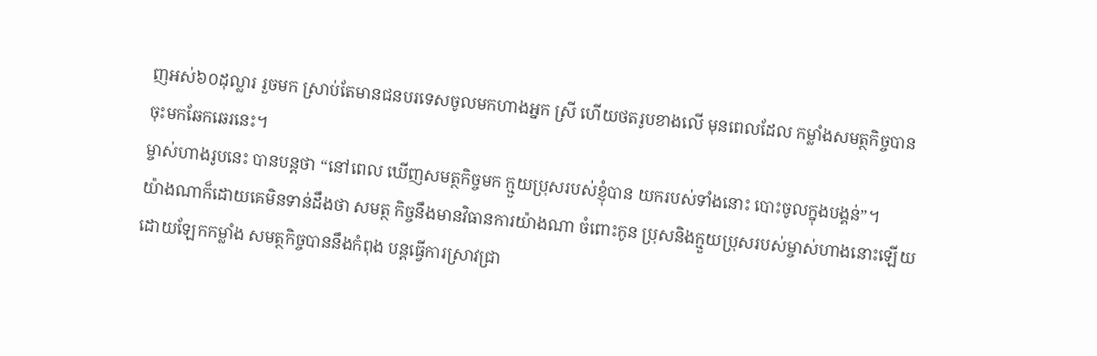ញអស់៦០ដុល្លារ រួចមក ស្រាប់តែមានជនបរទេសចូលមកហាងអ្នក ស្រី ហើយថតរូបខាងលើ មុនពេលដែល កម្លាំងសមត្ថកិច្ចបានចុះមកឆែកឆេរនេះ។
ម្ចាស់ហាងរូបនេះ បានបន្ដថា “នៅពេល ឃើញសមត្ថកិច្ចមក ក្មួយប្រុសរបស់ខ្ញុំបាន យករបស់ទាំងនោះ បោះចូលក្នុងបង្គន់”។
យ៉ាងណាក៏ដោយគេមិនទាន់ដឹងថា សមត្ថ កិច្ចនឹងមានវិធានការយ៉ាងណា ចំពោះកូន ប្រុសនិងក្មួយប្រុសរបស់ម្ចាស់ហាងនោះឡើយ ដោយឡែកកម្លាំង សមត្ថកិច្ចបាននឹងកំពុង បន្ដធ្វើការស្រាវជ្រា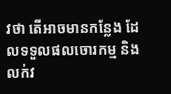វថា តើអាចមានកន្លែង ដែលទទួលផលចោរកម្ម និងលក់វ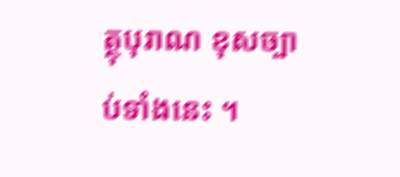ត្ថុបុរាណ ខុសច្បាប់ទាំងនេះ ។